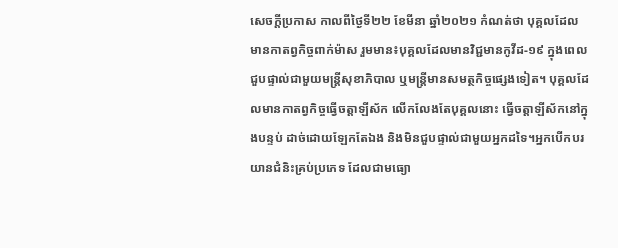សេចក្តីប្រកាស កាលពីថ្ងៃទី២២ ខែមីនា ឆ្នាំ២០២១ កំណត់ថា បុគ្គលដែលមានកាតព្វកិច្ចពាក់ម៉ាស រួមមាន៖បុគ្គលដែលមានវិជ្ជមានកូវីដ-១៩ ក្នុងពេលជួបផ្ទាល់ជាមួយមន្ត្រីសុខាភិបាល ឬមន្ត្រីមានសមត្ថកិច្ចផ្សេងទៀត។ បុគ្គលដែលមានកាតព្វកិច្ចធ្វើចត្តាឡីស័ក លើកលែងតែបុគ្គលនោះ ធ្វើចត្តាឡីស័កនៅក្នុងបន្ទប់ ដាច់ដោយឡែកតែឯង និងមិនជួបផ្ទាល់ជាមួយអ្នកដទៃ។អ្នកបើកបរយានជំនិះគ្រប់ប្រភេទ ដែលជាមធ្យោ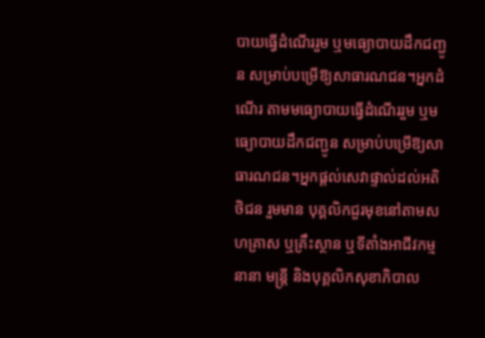បាយធ្វើដំណើររួម ឬមធ្យោបាយដឹកជញ្ជូន សម្រាប់បម្រើឱ្យសាធារណជន។អ្នកដំណើរ តាមមធ្យោបាយធ្វើដំណើររួម ឬមធ្យោបាយដឹកជញ្ជូន សម្រាប់បម្រើឱ្យសាធារណជន។អ្នកផ្តល់សេវាផ្ទាល់ដល់អតិថិជន រួមមាន បុគ្គលិកជួរមុខនៅតាមសហគ្រាស ឬគ្រឹះស្ថាន ឬទីតាំងអាជីវកម្មនានា មន្ត្រី និងបុគ្គលិកសុខាភិបាល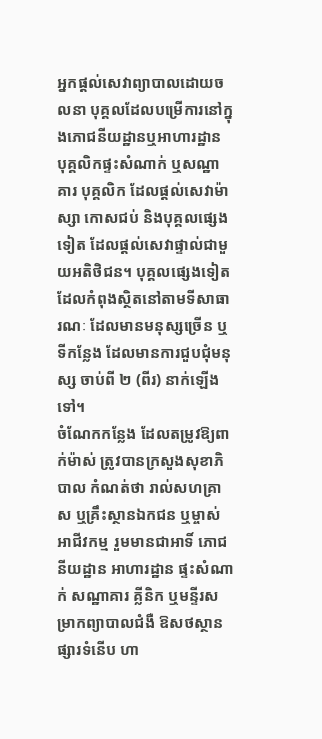អ្នកផ្តល់សេវាព្យាបាលដោយចលនា បុគ្គលដែលបម្រើការនៅក្នុងភោជនីយដ្ឋានឬអាហារដ្ឋាន បុគ្គលិកផ្ទះសំណាក់ ឬសណ្ឋាគារ បុគ្គលិក ដែលផ្តល់សេវាម៉ាស្សា កោសជប់ និងបុគ្គលផ្សេងទៀត ដែលផ្តល់សេវាផ្ទាល់ជាមួយអតិថិជន។ បុគ្គលផ្សេងទៀត ដែលកំពុងស្ថិតនៅតាមទីសាធារណៈ ដែលមានមនុស្សច្រើន ឬទីកន្លែង ដែលមានការជួបជុំមនុស្ស ចាប់ពី ២ (ពីរ) នាក់ឡើងទៅ។
ចំណែកកន្លែង ដែលតម្រូវឱ្យពាក់ម៉ាស់ ត្រូវបានក្រសួងសុខាភិបាល កំណត់ថា រាល់សហគ្រាស ឬគ្រឹះស្ថានឯកជន ឬម្ចាស់អាជីវកម្ម រួមមានជាអាទិ៍ ភោជនីយដ្ឋាន អាហារដ្ឋាន ផ្ទះសំណាក់ សណ្ឋាគារ គ្លីនិក ឬមន្ទីរសម្រាកព្យាបាលជំងឺ ឱសថស្ថាន ផ្សារទំនើប ហា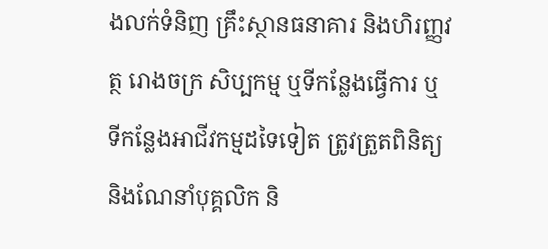ងលក់ទំនិញ គ្រឹះស្ថានធនាគារ និងហិរញ្ញវត្ថ រោងចក្រ សិប្បកម្ម ឬទីកន្លែងធ្វើការ ឬទីកន្លែងអាជីវកម្មដទៃទៀត ត្រូវត្រួតពិនិត្យ និងណែនាំបុគ្គលិក និ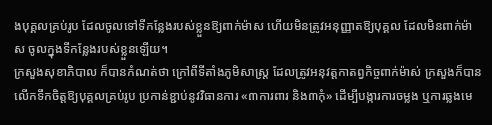ងបុគ្គលគ្រប់រូប ដែលចូលទៅទីកន្លែងរបស់ខ្លួនឱ្យពាក់ម៉ាស ហើយមិនត្រូវអនុញ្ញាតឱ្យបុគ្គល ដែលមិនពាក់ម៉ាស ចូលក្នុងទីកន្លែងរបស់ខ្លួនឡើយ។
ក្រសួងសុខាភិបាល ក៏បានកំណត់ថា ក្រៅពីទីតាំងភូមិសាស្ត្រ ដែលត្រូវអនុវត្តកាតព្វកិច្ចពាក់ម៉ាស់ ក្រសួងក៏បានលើកទឹកចិត្តឱ្យបុគ្គលគ្រប់រូប ប្រកាន់ខ្ជាប់នូវវិធានការ «៣ការពារ និង៣កុំ» ដើម្បីបង្ការការចម្លង ឬការឆ្លងមេ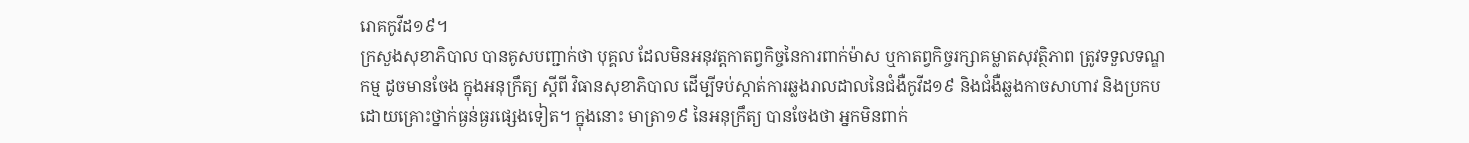រោគកូវីដ១៩។
ក្រសួងសុខាភិបាល បានគូសបញ្ជាក់ថា បុគ្គល ដែលមិនអនុវត្តកាតព្វកិច្ចនៃការពាក់ម៉ាស ឬកាតព្វកិច្ចរក្សាគម្លាតសុវត្ថិភាព ត្រូវទទួលទណ្ឌកម្ម ដូចមានចែង ក្នុងអនុក្រឹត្យ ស្តីពី វិធានសុខាភិបាល ដើម្បីទប់ស្កាត់ការឆ្លងរាលដាលនៃជំងឺកូវីដ១៩ និងជំងឺឆ្លងកាចសាហាវ និងប្រកបដោយគ្រោះថ្នាក់ធ្ងន់ធ្ងរផ្សេងទៀត។ ក្នុងនោះ មាត្រា១៩ នៃអនុក្រឹត្យ បានចែងថា អ្នកមិនពាក់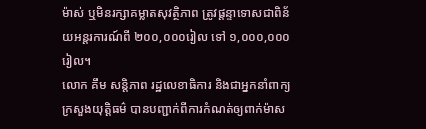ម៉ាស់ ឬមិនរក្សាគម្លាតសុវត្ថិភាព ត្រូវផ្តន្ទាទោសជាពិន័យអន្តរការណ៍ពី ២០០,០០០រៀល ទៅ ១,០០០,០០០រៀល។
លោក គឹម សន្តិភាព រដ្ឋលេខាធិការ និងជាអ្នកនាំពាក្យក្រសួងយុត្តិធម៌ បានបញ្ជាក់ពីការកំណត់ឲ្យពាក់ម៉ាស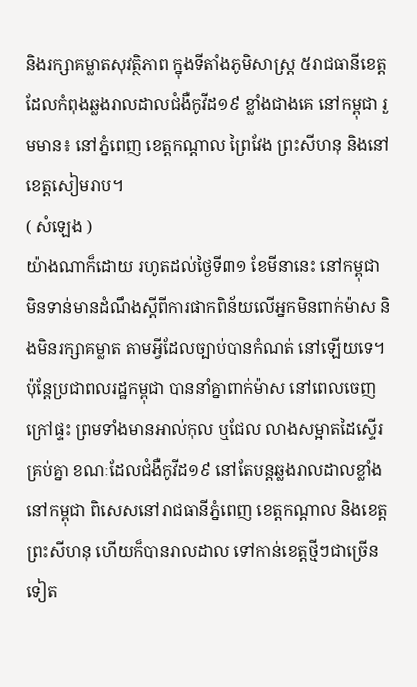និងរក្សាគម្លាតសុវតិ្ថភាព ក្នុងទីតាំងភូមិសាស្ត្រ ៥រាជធានីខេត្ត ដែលកំពុងឆ្លងរាលដាលជំងឺកូវីដ១៩ ខ្លាំងជាងគេ នៅកម្ពុជា រួមមាន៖ នៅភ្នំពេញ ខេត្តកណ្តាល ព្រៃវែង ព្រះសីហនុ និងនៅខេត្តសៀមរាប។
( សំឡេង )
យ៉ាងណាក៏ដោយ រហូតដល់ថ្ងៃទី៣១ ខែមីនានេះ នៅកម្ពុជា មិនទាន់មានដំណឹងស្តីពីការផាកពិន័យលើអ្នកមិនពាក់ម៉ាស និងមិនរក្សាគម្លាត តាមអ្វីដែលច្បាប់បានកំណត់ នៅឡើយទេ។ ប៉ុន្តែប្រជាពលរដ្ឋកម្ពុជា បាននាំគ្នាពាក់ម៉ាស នៅពេលចេញក្រៅផ្ទះ ព្រមទាំងមានអាល់កុល ឬជែល លាងសម្អាតដៃស្ទើរគ្រប់គ្នា ខណៈដែលជំងឺកូវីដ១៩ នៅតែបន្តឆ្លងរាលដាលខ្លាំង នៅកម្ពុជា ពិសេសនៅរាជធានីភ្នំពេញ ខេត្តកណ្តាល និងខេត្តព្រះសីហនុ ហើយក៏បានរាលដាល ទៅកាន់ខេត្តថ្មីៗជាច្រើនទៀត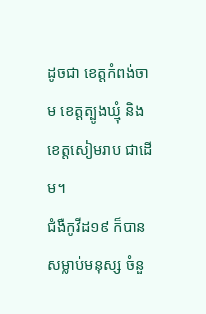ដូចជា ខេត្តកំពង់ចាម ខេត្តត្បូងឃ្មុំ និងខេត្តសៀមរាប ជាដើម។
ជំងឺកូវីដ១៩ ក៏បានសម្លាប់មនុស្ស ចំនួ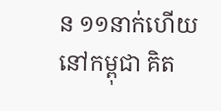ន ១១នាក់ហើយ នៅកម្ពុជា គិត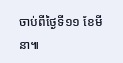ចាប់ពីថ្ងៃទី១១ ខែមីនា៕